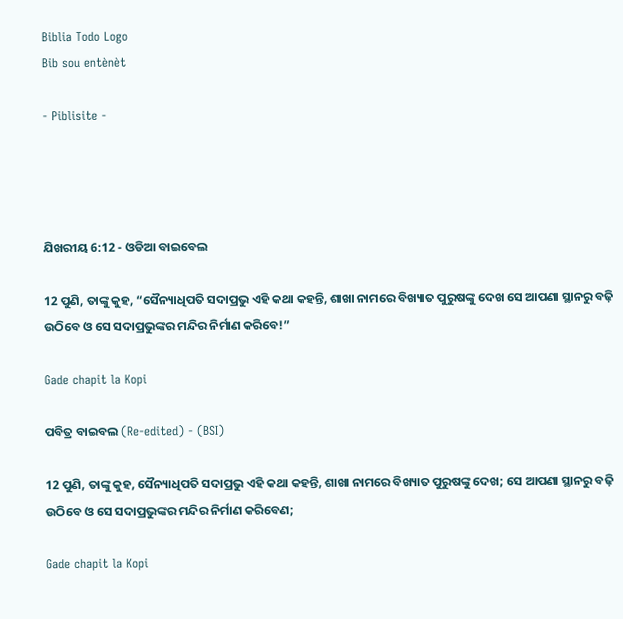Biblia Todo Logo
Bib sou entènèt

- Piblisite -




ଯିଖରୀୟ 6:12 - ଓଡିଆ ବାଇବେଲ

12 ପୁଣି, ତାଙ୍କୁ କୁହ, “ସୈନ୍ୟାଧିପତି ସଦାପ୍ରଭୁ ଏହି କଥା କହନ୍ତି, ଶାଖା ନାମରେ ବିଖ୍ୟାତ ପୁରୁଷଙ୍କୁ ଦେଖ ସେ ଆପଣା ସ୍ଥାନରୁ ବଢ଼ି ଉଠିବେ ଓ ସେ ସଦାପ୍ରଭୁଙ୍କର ମନ୍ଦିର ନିର୍ମାଣ କରିବେ!”

Gade chapit la Kopi

ପବିତ୍ର ବାଇବଲ (Re-edited) - (BSI)

12 ପୁଣି, ତାଙ୍କୁ କୁହ, ସୈନ୍ୟାଧିପତି ସଦାପ୍ରଭୁ ଏହି କଥା କହନ୍ତି, ଶାଖା ନାମରେ ବିଖ୍ୟାତ ପୁରୁଷଙ୍କୁ ଦେଖ; ସେ ଆପଣା ସ୍ଥାନରୁ ବଢ଼ି ଉଠିବେ ଓ ସେ ସଦାପ୍ରଭୁଙ୍କର ମନ୍ଦିର ନିର୍ମାଣ କରିବେଣ;

Gade chapit la Kopi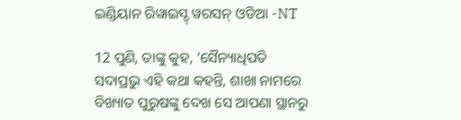ଇଣ୍ଡିୟାନ ରିୱାଇସ୍ଡ୍ ୱରସନ୍ ଓଡିଆ -NT

12 ପୁଣି, ତାଙ୍କୁ କୁହ, ‘ସୈନ୍ୟାଧିପତି ସଦାପ୍ରଭୁ ଏହି କଥା କହନ୍ତି, ଶାଖା ନାମରେ ବିଖ୍ୟାତ ପୁରୁଷଙ୍କୁ ଦେଖ ସେ ଆପଣା ସ୍ଥାନରୁ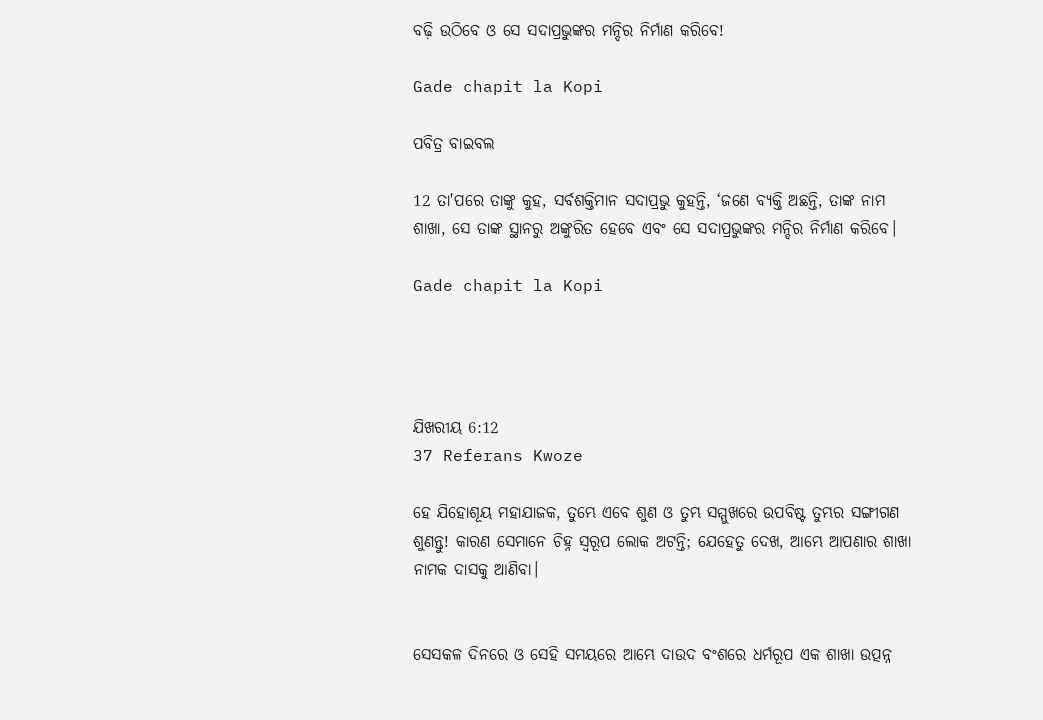ବଢ଼ି ଉଠିବେ ଓ ସେ ସଦାପ୍ରଭୁଙ୍କର ମନ୍ଦିର ନିର୍ମାଣ କରିବେ!

Gade chapit la Kopi

ପବିତ୍ର ବାଇବଲ

12 ତା'ପରେ ତାଙ୍କୁ କୁହ, ସର୍ବଶକ୍ତିମାନ ସଦାପ୍ରଭୁ କୁହନ୍ତି, ‘ଜଣେ ବ୍ୟକ୍ତି ଅଛନ୍ତି, ତାଙ୍କ ନାମ ଶାଖା, ସେ ତାଙ୍କ ସ୍ଥାନରୁ ଅଙ୍କୁରିତ ହେବେ ଏବଂ ସେ ସଦାପ୍ରଭୁଙ୍କର ମନ୍ଦିର ନିର୍ମାଣ କରିବେ।

Gade chapit la Kopi




ଯିଖରୀୟ 6:12
37 Referans Kwoze

ହେ ଯିହୋଶୂୟ ମହାଯାଜକ, ତୁମ୍ଭେ ଏବେ ଶୁଣ ଓ ତୁମ୍ଭ ସମ୍ମୁଖରେ ଉପବିଷ୍ଟ ତୁମ୍ଭର ସଙ୍ଗୀଗଣ ଶୁଣନ୍ତୁ! କାରଣ ସେମାନେ ଚିହ୍ନ ସ୍ୱରୂପ ଲୋକ ଅଟନ୍ତି; ଯେହେତୁ ଦେଖ, ଆମ୍ଭେ ଆପଣାର ଶାଖା ନାମକ ଦାସକୁ ଆଣିବା।


ସେସକଳ ଦିନରେ ଓ ସେହି ସମୟରେ ଆମ୍ଭେ ଦାଉଦ ବଂଶରେ ଧର୍ମରୂପ ଏକ ଶାଖା ଉତ୍ପନ୍ନ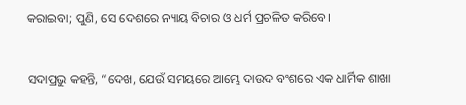କରାଇବା; ପୁଣି, ସେ ଦେଶରେ ନ୍ୟାୟ ବିଚାର ଓ ଧର୍ମ ପ୍ରଚଳିତ କରିବେ।


ସଦାପ୍ରଭୁ କହନ୍ତି, “ଦେଖ, ଯେଉଁ ସମୟରେ ଆମ୍ଭେ ଦାଉଦ ବଂଶରେ ଏକ ଧାର୍ମିକ ଶାଖା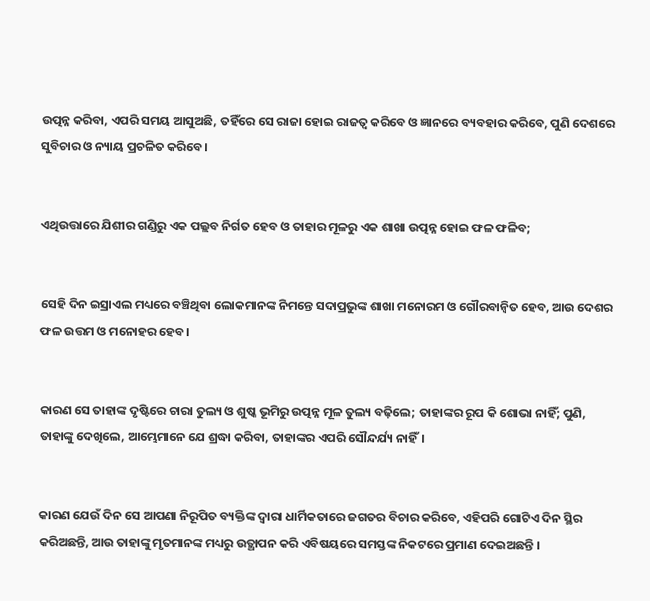ଉତ୍ପନ୍ନ କରିବା, ଏପରି ସମୟ ଆସୁଅଛି, ତହିଁରେ ସେ ରାଜା ହୋଇ ରାଜତ୍ୱ କରିବେ ଓ ଜ୍ଞାନରେ ବ୍ୟବହାର କରିବେ, ପୁଣି ଦେଶରେ ସୁବିଚାର ଓ ନ୍ୟାୟ ପ୍ରଚଳିତ କରିବେ।


ଏଥିଉତ୍ତାରେ ଯିଶୀର ଗଣ୍ଡିରୁ ଏକ ପଲ୍ଲବ ନିର୍ଗତ ହେବ ଓ ତାହାର ମୂଳରୁ ଏକ ଶାଖା ଉତ୍ପନ୍ନ ହୋଇ ଫଳ ଫଳିବ;


ସେହି ଦିନ ଇସ୍ରାଏଲ ମଧ୍ୟରେ ବଞ୍ଚିଥିବା ଲୋକମାନଙ୍କ ନିମନ୍ତେ ସଦାପ୍ରଭୁଙ୍କ ଶାଖା ମନୋରମ ଓ ଗୌରବାନ୍ୱିତ ହେବ, ଆଉ ଦେଶର ଫଳ ଉତ୍ତମ ଓ ମନୋହର ହେବ।


କାରଣ ସେ ତାହାଙ୍କ ଦୃଷ୍ଟିରେ ଚାରା ତୁଲ୍ୟ ଓ ଶୁଷ୍କ ଭୂମିରୁ ଉତ୍ପନ୍ନ ମୂଳ ତୁଲ୍ୟ ବଢ଼ିଲେ; ତାହାଙ୍କର ରୂପ କି ଶୋଭା ନାହିଁ; ପୁଣି, ତାହାଙ୍କୁ ଦେଖିଲେ, ଆମ୍ଭେମାନେ ଯେ ଶ୍ରଦ୍ଧା କରିବା, ତାହାଙ୍କର ଏପରି ସୌନ୍ଦର୍ଯ୍ୟ ନାହିଁ।


କାରଣ ଯେଉଁ ଦିନ ସେ ଆପଣା ନିରୂପିତ ବ୍ୟକ୍ତିଙ୍କ ଦ୍ୱାରା ଧାର୍ମିକତାରେ ଜଗତର ବିଚାର କରିବେ, ଏହିପରି ଗୋଟିଏ ଦିନ ସ୍ଥିର କରିଅଛନ୍ତି, ଆଉ ତାହାଙ୍କୁ ମୃତମାନଙ୍କ ମଧ୍ୟରୁ ଉତ୍ଥାପନ କରି ଏବିଷୟରେ ସମସ୍ତଙ୍କ ନିକଟରେ ପ୍ରମାଣ ଦେଇଅଛନ୍ତି ।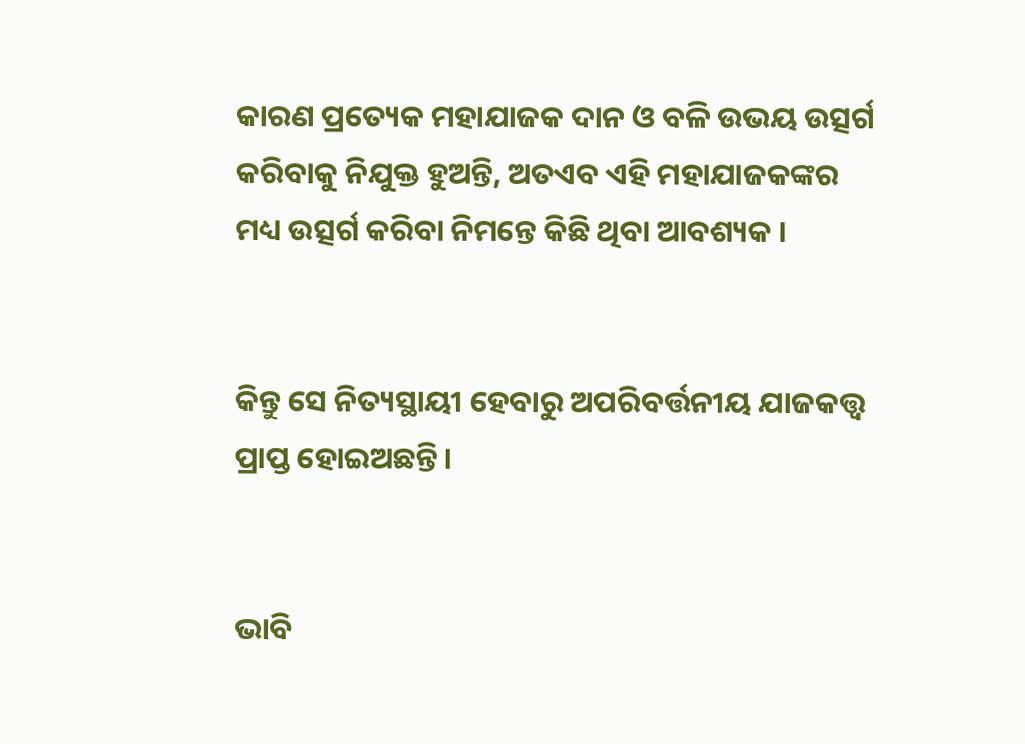କାରଣ ପ୍ରତ୍ୟେକ ମହାଯାଜକ ଦାନ ଓ ବଳି ଉଭୟ ଉତ୍ସର୍ଗ କରିବାକୁ ନିଯୁକ୍ତ ହୁଅନ୍ତି, ଅତଏବ ଏହି ମହାଯାଜକଙ୍କର ମଧ୍ୟ ଉତ୍ସର୍ଗ କରିବା ନିମନ୍ତେ କିଛି ଥିବା ଆବଶ୍ୟକ ।


କିନ୍ତୁ ସେ ନିତ୍ୟସ୍ଥାୟୀ ହେବାରୁ ଅପରିବର୍ତ୍ତନୀୟ ଯାଜକତ୍ତ୍ୱ ପ୍ରାପ୍ତ ହୋଇଅଛନ୍ତି ।


ଭାବି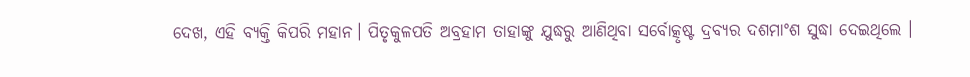ଦେଖ, ଏହି ବ୍ୟକ୍ତି କିପରି ମହାନ। ପିତୃକୁଳପତି ଅବ୍ରହାମ ତାହାଙ୍କୁ ଯୁଦ୍ଧରୁ ଆଣିଥିବା ସର୍ବୋତ୍କୃଷ୍ଟ ଦ୍ରବ୍ୟର ଦଶମାଂଶ ସୁଦ୍ଧା ଦେଇଥିଲେ ।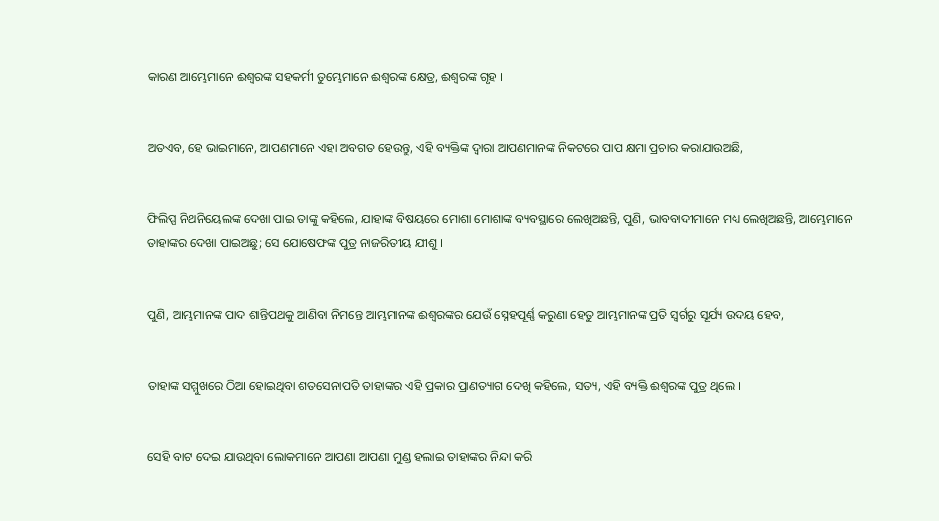କାରଣ ଆମ୍ଭେମାନେ ଈଶ୍ୱରଙ୍କ ସହକର୍ମୀ ତୁମ୍ଭେମାନେ ଈଶ୍ୱରଙ୍କ କ୍ଷେତ୍ର, ଈଶ୍ୱରଙ୍କ ଗୃହ ।


ଅତଏବ, ହେ ଭାଇମାନେ, ଆପଣମାନେ ଏହା ଅବଗତ ହେଉନ୍ତୁ, ଏହି ବ୍ୟକ୍ତିଙ୍କ ଦ୍ୱାରା ଆପଣମାନଙ୍କ ନିକଟରେ ପାପ କ୍ଷମା ପ୍ରଚାର କରାଯାଉଅଛି,


ଫିଲିପ୍ପ ନିଥନିୟେଲଙ୍କ ଦେଖା ପାଇ ତାଙ୍କୁ କହିଲେ, ଯାହାଙ୍କ ବିଷୟରେ ମୋଶା ମୋଶାଙ୍କ ବ୍ୟବସ୍ଥାରେ ଲେଖିଅଛନ୍ତି, ପୁଣି, ଭାବବାଦୀମାନେ ମଧ୍ୟ ଲେଖିଅଛନ୍ତି, ଆମ୍ଭେମାନେ ତାହାଙ୍କର ଦେଖା ପାଇଅଛୁ; ସେ ଯୋଷେଫଙ୍କ ପୁତ୍ର ନାଜରିତୀୟ ଯୀଶୁ ।


ପୁଣି, ଆମ୍ଭମାନଙ୍କ ପାଦ ଶାନ୍ତିପଥକୁ ଆଣିବା ନିମନ୍ତେ ଆମ୍ଭମାନଙ୍କ ଈଶ୍ୱରଙ୍କର ଯେଉଁ ସ୍ନେହପୂର୍ଣ୍ଣ କରୁଣା ହେତୁ ଆମ୍ଭମାନଙ୍କ ପ୍ରତି ସ୍ୱର୍ଗରୁ ସୂର୍ଯ୍ୟ ଉଦୟ ହେବ,


ତାହାଙ୍କ ସମ୍ମୁଖରେ ଠିଆ ହୋଇଥିବା ଶତସେନାପତି ତାହାଙ୍କର ଏହି ପ୍ରକାର ପ୍ରାଣତ୍ୟାଗ ଦେଖି କହିଲେ, ସତ୍ୟ, ଏହି ବ୍ୟକ୍ତି ଈଶ୍ୱରଙ୍କ ପୁତ୍ର ଥିଲେ ।


ସେହି ବାଟ ଦେଇ ଯାଉଥିବା ଲୋକମାନେ ଆପଣା ଆପଣା ମୁଣ୍ଡ ହଲାଇ ତାହାଙ୍କର ନିନ୍ଦା କରି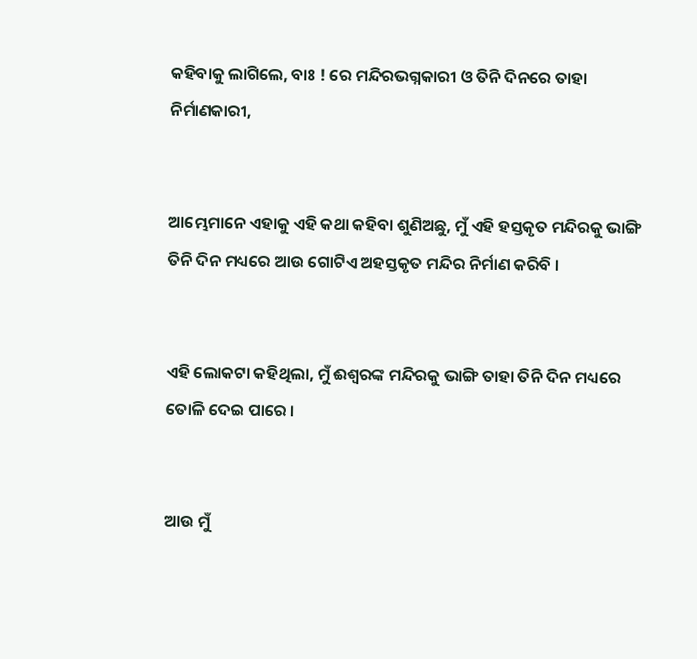କହିବାକୁ ଲାଗିଲେ, ବାଃ ! ରେ ମନ୍ଦିରଭଗ୍ନକାରୀ ଓ ତିନି ଦିନରେ ତାହା ନିର୍ମାଣକାରୀ,


ଆମ୍ଭେମାନେ ଏହାକୁ ଏହି କଥା କହିବା ଶୁଣିଅଛୁ, ମୁଁ ଏହି ହସ୍ତକୃତ ମନ୍ଦିରକୁ ଭାଙ୍ଗି ତିନି ଦିନ ମଧ୍ୟରେ ଆଉ ଗୋଟିଏ ଅହସ୍ତକୃତ ମନ୍ଦିର ନିର୍ମାଣ କରିବି ।


ଏହି ଲୋକଟା କହିଥିଲା, ମୁଁ ଈଶ୍ୱରଙ୍କ ମନ୍ଦିରକୁ ଭାଙ୍ଗି ତାହା ତିନି ଦିନ ମଧ୍ୟରେ ତୋଳି ଦେଇ ପାରେ ।


ଆଉ ମୁଁ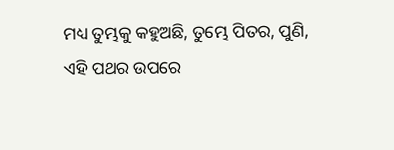ମଧ୍ୟ ତୁମ୍ଭକୁ କହୁଅଛି, ତୁମ୍ଭେ ପିତର, ପୁଣି, ଏହି ପଥର ଉପରେ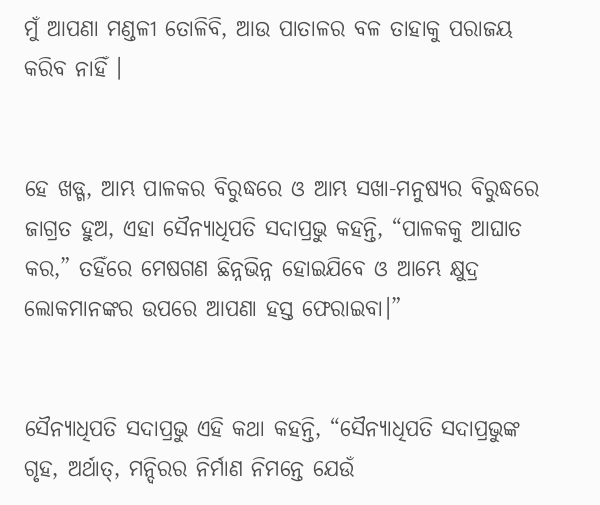ମୁଁ ଆପଣା ମଣ୍ଡଳୀ ତୋଳିବି, ଆଉ ପାତାଳର ବଳ ତାହାକୁ ପରାଜୟ କରିବ ନାହିଁ ।


ହେ ଖଡ୍ଗ, ଆମ୍ଭ ପାଳକର ବିରୁଦ୍ଧରେ ଓ ଆମ୍ଭ ସଖା-ମନୁଷ୍ୟର ବିରୁଦ୍ଧରେ ଜାଗ୍ରତ ହୁଅ, ଏହା ସୈନ୍ୟାଧିପତି ସଦାପ୍ରଭୁ କହନ୍ତି, “ପାଳକକୁ ଆଘାତ କର,” ତହିଁରେ ମେଷଗଣ ଛିନ୍ନଭିନ୍ନ ହୋଇଯିବେ ଓ ଆମ୍ଭେ କ୍ଷୁଦ୍ର ଲୋକମାନଙ୍କର ଉପରେ ଆପଣା ହସ୍ତ ଫେରାଇବା।”


ସୈନ୍ୟାଧିପତି ସଦାପ୍ରଭୁ ଏହି କଥା କହନ୍ତି, “ସୈନ୍ୟାଧିପତି ସଦାପ୍ରଭୁଙ୍କ ଗୃହ, ଅର୍ଥାତ୍‍, ମନ୍ଦିରର ନିର୍ମାଣ ନିମନ୍ତେ ଯେଉଁ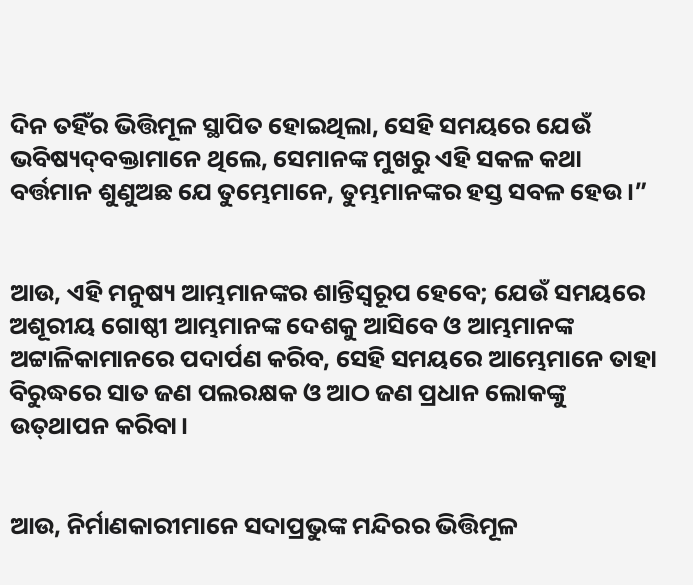ଦିନ ତହିଁର ଭିତ୍ତିମୂଳ ସ୍ଥାପିତ ହୋଇଥିଲା, ସେହି ସମୟରେ ଯେଉଁ ଭବିଷ୍ୟଦ୍‍ବକ୍ତାମାନେ ଥିଲେ, ସେମାନଙ୍କ ମୁଖରୁ ଏହି ସକଳ କଥା ବର୍ତ୍ତମାନ ଶୁଣୁଅଛ ଯେ ତୁମ୍ଭେମାନେ, ତୁମ୍ଭମାନଙ୍କର ହସ୍ତ ସବଳ ହେଉ।”


ଆଉ, ଏହି ମନୁଷ୍ୟ ଆମ୍ଭମାନଙ୍କର ଶାନ୍ତିସ୍ୱରୂପ ହେବେ; ଯେଉଁ ସମୟରେ ଅଶୂରୀୟ ଗୋଷ୍ଠୀ ଆମ୍ଭମାନଙ୍କ ଦେଶକୁ ଆସିବେ ଓ ଆମ୍ଭମାନଙ୍କ ଅଟ୍ଟାଳିକାମାନରେ ପଦାର୍ପଣ କରିବ, ସେହି ସମୟରେ ଆମ୍ଭେମାନେ ତାହା ବିରୁଦ୍ଧରେ ସାତ ଜଣ ପଲରକ୍ଷକ ଓ ଆଠ ଜଣ ପ୍ରଧାନ ଲୋକଙ୍କୁ ଉତ୍‍ଥାପନ କରିବା।


ଆଉ, ନିର୍ମାଣକାରୀମାନେ ସଦାପ୍ରଭୁଙ୍କ ମନ୍ଦିରର ଭିତ୍ତିମୂଳ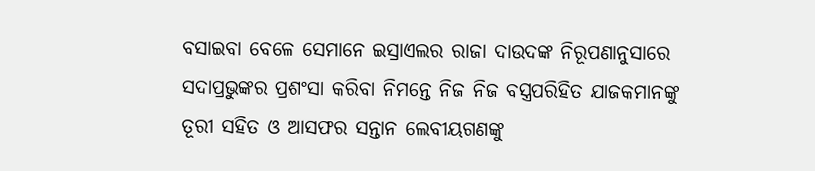ବସାଇବା ବେଳେ ସେମାନେ ଇସ୍ରାଏଲର ରାଜା ଦାଉଦଙ୍କ ନିରୂପଣାନୁସାରେ ସଦାପ୍ରଭୁଙ୍କର ପ୍ରଶଂସା କରିବା ନିମନ୍ତେ ନିଜ ନିଜ ବସ୍ତ୍ରପରିହିତ ଯାଜକମାନଙ୍କୁ ତୂରୀ ସହିତ ଓ ଆସଫର ସନ୍ତାନ ଲେବୀୟଗଣଙ୍କୁ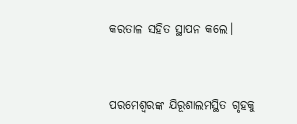କରତାଳ ସହିତ ସ୍ଥାପନ କଲେ।


ପରମେଶ୍ୱରଙ୍କ ଯିରୂଶାଲମସ୍ଥିତ ଗୃହକୁ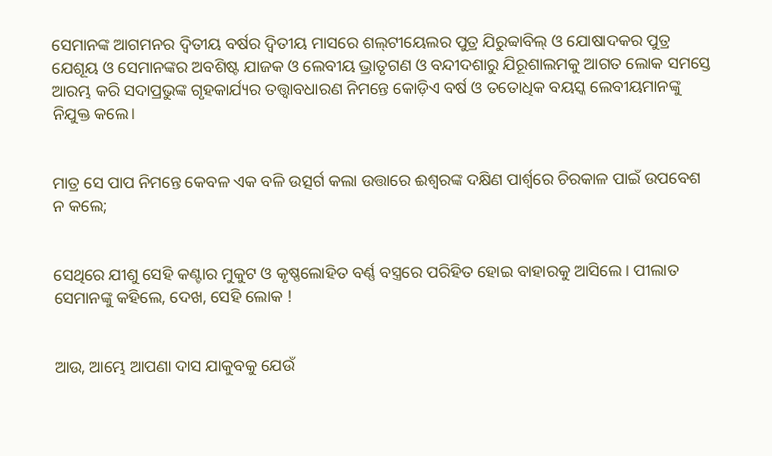ସେମାନଙ୍କ ଆଗମନର ଦ୍ୱିତୀୟ ବର୍ଷର ଦ୍ୱିତୀୟ ମାସରେ ଶଲ୍‍ଟୀୟେଲର ପୁତ୍ର ଯିରୁବ୍ବାବିଲ୍‍ ଓ ଯୋଷାଦକର ପୁତ୍ର ଯେଶୂୟ ଓ ସେମାନଙ୍କର ଅବଶିଷ୍ଟ ଯାଜକ ଓ ଲେବୀୟ ଭ୍ରାତୃଗଣ ଓ ବନ୍ଦୀଦଶାରୁ ଯିରୂଶାଲମକୁ ଆଗତ ଲୋକ ସମସ୍ତେ ଆରମ୍ଭ କରି ସଦାପ୍ରଭୁଙ୍କ ଗୃହକାର୍ଯ୍ୟର ତତ୍ତ୍ୱାବଧାରଣ ନିମନ୍ତେ କୋଡ଼ିଏ ବର୍ଷ ଓ ତତୋଧିକ ବୟସ୍କ ଲେବୀୟମାନଙ୍କୁ ନିଯୁକ୍ତ କଲେ।


ମାତ୍ର ସେ ପାପ ନିମନ୍ତେ କେବଳ ଏକ ବଳି ଉତ୍ସର୍ଗ କଲା ଉତ୍ତାରେ ଈଶ୍ୱରଙ୍କ ଦକ୍ଷିଣ ପାର୍ଶ୍ୱରେ ଚିରକାଳ ପାଇଁ ଉପବେଶ ନ କଲେ;


ସେଥିରେ ଯୀଶୁ ସେହି କଣ୍ଟାର ମୁକୁଟ ଓ କୃଷ୍ଣଲୋହିତ ବର୍ଣ୍ଣ ବସ୍ତ୍ରରେ ପରିହିତ ହୋଇ ବାହାରକୁ ଆସିଲେ । ପୀଲାତ ସେମାନଙ୍କୁ କହିଲେ, ଦେଖ, ସେହି ଲୋକ !


ଆଉ, ଆମ୍ଭେ ଆପଣା ଦାସ ଯାକୁବକୁ ଯେଉଁ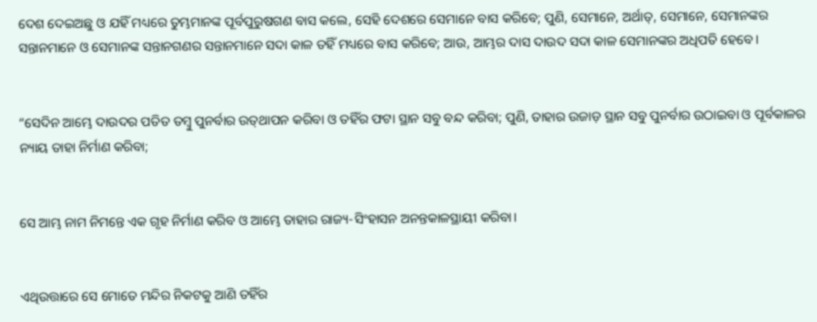ଦେଶ ଦେଇଅଛୁ ଓ ଯହିଁ ମଧ୍ୟରେ ତୁମ୍ଭମାନଙ୍କ ପୂର୍ବପୁରୁଷଗଣ ବାସ କଲେ, ସେହି ଦେଶରେ ସେମାନେ ବାସ କରିବେ; ପୁଣି, ସେମାନେ, ଅର୍ଥାତ୍‍, ସେମାନେ, ସେମାନଙ୍କର ସନ୍ତାନମାନେ ଓ ସେମାନଙ୍କ ସନ୍ତାନଗଣର ସନ୍ତାନମାନେ ସଦା କାଳ ତହିଁ ମଧ୍ୟରେ ବାସ କରିବେ; ଆଉ, ଆମ୍ଭର ଦାସ ଦାଉଦ ସଦା କାଳ ସେମାନଙ୍କର ଅଧିପତି ହେବେ।


“ସେଦିନ ଆମ୍ଭେ ଦାଉଦର ପତିତ ତମ୍ବୁ ପୁନର୍ବାର ଉତ୍‍ଥାପନ କରିବା ଓ ତହିଁର ଫଟା ସ୍ଥାନ ସବୁ ବନ୍ଦ କରିବା; ପୁଣି, ତାହାର ଉଜାଡ଼ ସ୍ଥାନ ସବୁ ପୁନର୍ବାର ଉଠାଇବା ଓ ପୂର୍ବକାଳର ନ୍ୟାୟ ତାହା ନିର୍ମାଣ କରିବା;


ସେ ଆମ୍ଭ ନାମ ନିମନ୍ତେ ଏକ ଗୃହ ନିର୍ମାଣ କରିବ ଓ ଆମ୍ଭେ ତାହାର ରାଜ୍ୟ-ସିଂହାସନ ଅନନ୍ତକାଳସ୍ଥାୟୀ କରିବା।


ଏଥିଉତ୍ତାରେ ସେ ମୋତେ ମନ୍ଦିର ନିକଟକୁ ଆଣି ତହିଁର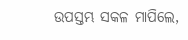ଉପସ୍ତମ୍ଭ ସକଳ ମାପିଲେ,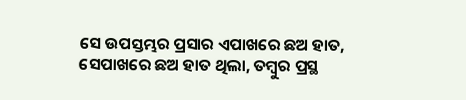ସେ ଉପସ୍ତମ୍ଭର ପ୍ରସାର ଏପାଖରେ ଛଅ ହାତ, ସେପାଖରେ ଛଅ ହାତ ଥିଲା, ତମ୍ବୁର ପ୍ରସ୍ଥ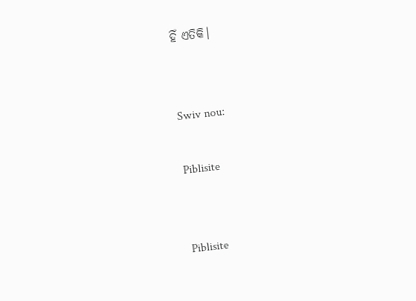ହିଁ ଏତିକି।


Swiv nou:

Piblisite


Piblisite